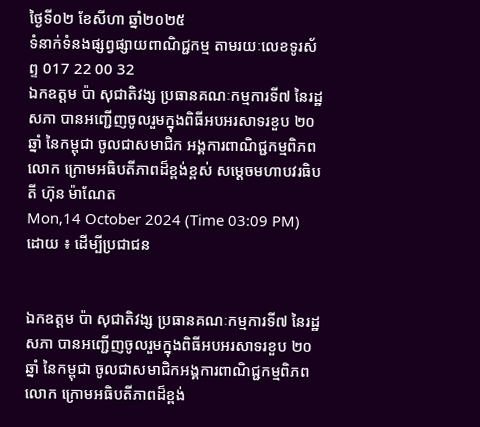ថ្ងៃទី០២ ខែសីហា ឆ្នាំ២០២៥
ទំនាក់ទំនងផ្សព្វផ្សាយពាណិជ្ជកម្ម តាមរយៈលេខទូរស័ព្ទ 017 22 00 32
ឯកឧត្តម ប៉ា សុជាតិវង្ស ប្រធានគណៈកម្មការទី៧ នៃរដ្ឋសភា បានអញ្ជើញចូលរួមក្នុងពិធីអបអរសាទរខួប ២០ឆ្នាំ នៃកម្ពុជា ចូលជាសមាជិក អង្គការពាណិជ្ជកម្មពិភពលោក ក្រោមអធិបតីភាពដ៏ខ្ពង់ខ្ពស់ សម្តេចមហាបវរធិបតី ហ៊ុន ម៉ាណែត
Mon,14 October 2024 (Time 03:09 PM)
ដោយ ៖ ដើម្បីប្រជាជន


ឯកឧត្តម ប៉ា សុជាតិវង្ស ប្រធានគណៈកម្មការទី៧ នៃរដ្ឋសភា បានអញ្ជើញចូលរួមក្នុងពិធីអបអរសាទរខួប ២០ឆ្នាំ នៃកម្ពុជា ចូលជាសមាជិកអង្គការពាណិជ្ជកម្មពិភពលោក ក្រោមអធិបតីភាពដ៏ខ្ពង់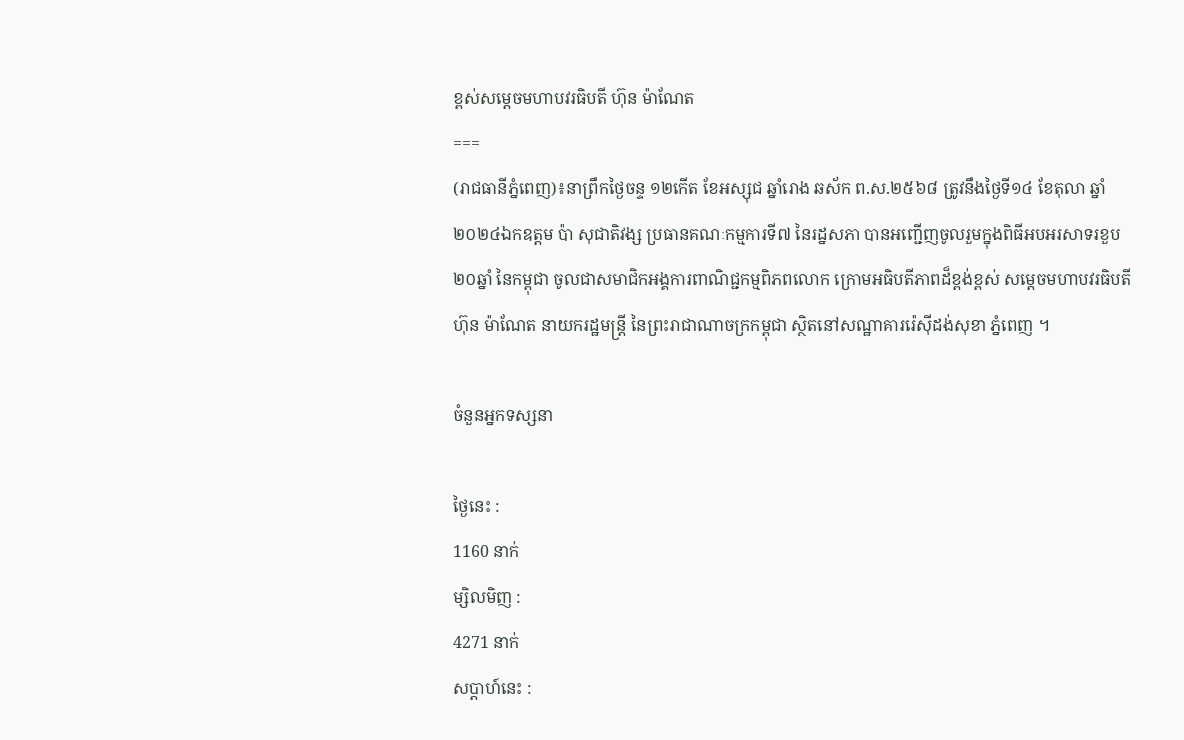ខ្ពស់សម្តេចមហាបវរធិបតី ហ៊ុន ម៉ាណែត
===
(រាជធានីភ្នំពេញ)៖នាព្រឹកថ្ងៃចន្ទ ១២កើត ខែអស្សុជ ឆ្នាំរោង ឆស័ក ព.ស.២៥៦៨ ត្រូវនឹងថ្ងៃទី១៤ ខែតុលា ឆ្នាំ២០២៤ឯកឧត្តម ប៉ា សុជាតិវង្ស ប្រធានគណៈកម្មការទី៧ នៃរដ្នសភា បានអញ្ជើញចូលរួមក្នុងពិធីអបអរសាទរខួប ២០ឆ្នាំ នៃកម្ពុជា ចូលជាសមាជិកអង្គការពាណិជ្ជកម្មពិភពលោក ក្រោមអធិបតីភាពដ៏ខ្ពង់ខ្ពស់ សម្តេចមហាបវរធិបតី ហ៊ុន ម៉ាណែត នាយករដ្ឋមន្រ្តី នៃព្រះរាជាណាចក្រកម្ពុជា ស្ថិតនៅសណ្ឋាគាររ៉េស៊ីដង់សុខា ភ្នំពេញ ។

ចំនួនអ្នកទស្សនា

ថ្ងៃនេះ :
1160 នាក់
ម្សិលមិញ :
4271 នាក់
សប្តាហ៍នេះ :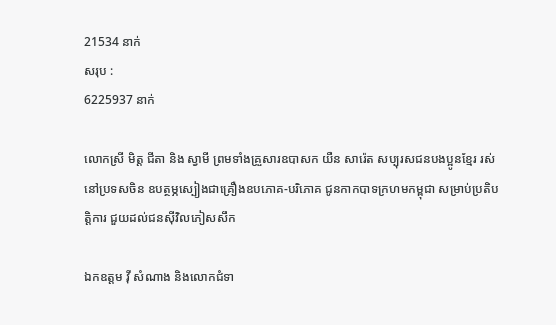21534 នាក់
សរុប :
6225937 នាក់

លោកស្រី មិត្ត ជីតា និង ស្វាមី ព្រមទាំងគ្រួសារឧបាសក យឺន សារ៉េត សប្បុរសជនបងប្អូនខ្មែរ រស់នៅប្រទសចិន ឧបត្ថម្ភស្បៀងជាគ្រឿងឧបភោគ-បរិភោគ ជូនកាកបាទក្រហមកម្ពុជា សម្រាប់ប្រតិបត្តិការ ជួយដល់ជនស៊ីវិលភៀសសឹក

ឯកឧត្តម វ៉ី សំណាង និងលោកជំទា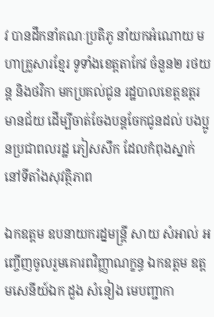វ បានដឹកនាំគណៈប្រតិភូ នាំយកអំណោយ មហាគ្រួសារខ្មែរ ទូទាំងខេត្តតាកែវ ចំនួន២ រថយន្ត និងថវិកា មកប្រគល់ជូន រដ្ឋបាលខេត្តឧត្តរមានជ័យ ដើម្បីចាត់ចែងបន្តចែកជូនដល់ បងប្អូនប្រជាពលរដ្ឋ ភៀសសឹក ដែលកំពុងស្នាក់នៅទីតាំងសុវត្ថិភាព

ឯកឧត្តម ឧបនាយករដ្នមន្ត្រី សាយ សំអាល់ អញ្ចើញចូលរួមគោរពវិញ្ញាណក្ខន្ធ ឯកឧត្តម ឧត្តមសេនីយ៍ឯក ដួង សំនៀង មេបញ្ជាកា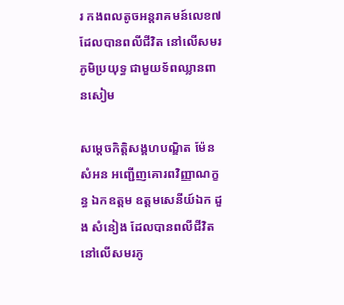រ កងពលតូចអន្តរាគមន៍លេខ៧ ដែលបានពលីជីវិត នៅលើសមរភូមិប្រយុទ្ធ ជាមួយទ័ពឈ្លានពានសៀម

សម្តេចកិត្តិសង្គហបណ្ឌិត ម៉ែន សំអន អញ្ជើញគោរពវិញ្ញាណក្ខន្ធ ឯកឧត្តម ឧត្តមសេនីយ៍ឯក ដួង សំនៀង ដែលបានពលីជីវិត នៅលើសមរភូ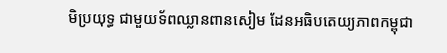មិប្រយុទ្ធ ជាមួយទ័ពឈ្លានពានសៀម ដែនអធិបតេយ្យភាពកម្ពុជា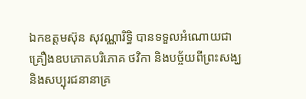ឯកឧត្តមស៊ុន សុវណ្ណារិទ្ធិ បានទទួលអំណោយជាគ្រឿងឧបភោគបរិភោគ ថវិកា និងបច្ច័យពីព្រះសង្ឃ និងសប្បុរជនានាគ្រ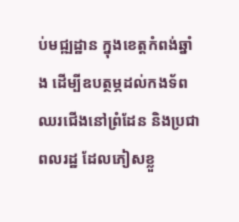ប់មជ្ឍដ្ឋាន ក្នុងខេត្តកំពង់ឆ្នាំង ដើម្បីឧបត្ថម្ភដល់កងទ័ព ឈរជើងនៅព្រំដែន និងប្រជាពលរដ្ឋ ដែលភៀសខ្លួ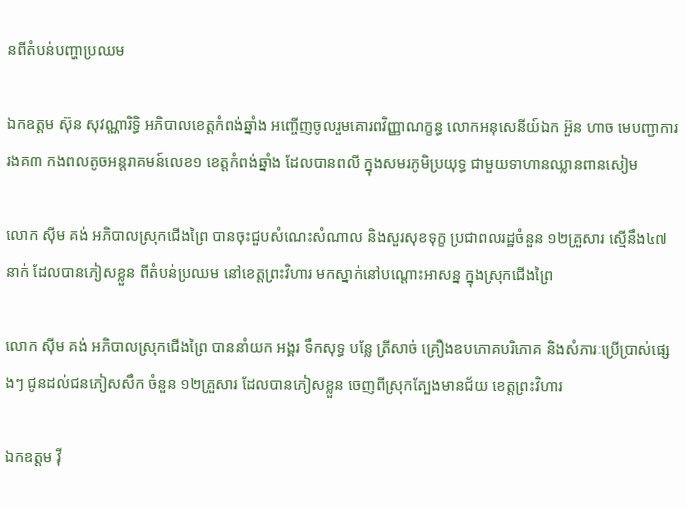នពីតំបន់បញ្ហាប្រឈម

ឯកឧត្តម ស៊ុន សុវណ្ណារិទ្ធិ អភិបាលខេត្តកំពង់ឆ្នាំង អញ្ចើញចូលរួមគោរពវិញ្ញាណក្ខន្ធ លោកអនុសេនីយ៍ឯក អ៊ួន ហាច មេបញ្ជាការរងគ៣ កងពលតូចអន្តរាគមន៍លេខ១ ខេត្តកំពង់ឆ្នាំង ដែលបានពលី ក្នុងសមរភូមិប្រយុទ្ធ ជាមួយទាហានឈ្លានពានសៀម

លោក សុីម គង់ អភិបាលស្រុកជើងព្រៃ បានចុះជួបសំណេះសំណាល និងសួរសុខទុក្ខ ប្រជាពលរដ្ឋចំនួន ១២គ្រួសារ ស្មើនឹង៤៧នាក់ ដែលបានភៀសខ្លួន ពីតំបន់ប្រឈម នៅខេត្តព្រះវិហារ មកស្នាក់នៅបណ្តោះអាសន្ន ក្នុងស្រុកជើងព្រៃ

លោក ស៊ីម គង់ អភិបាលស្រុកជើងព្រៃ បាននាំយក អង្គរ ទឹកសុទ្ធ បន្លែ ត្រីសាច់ គ្រឿងឧបភោគបរិភោគ និងសំភារៈប្រើប្រាស់ផ្សេងៗ ជូនដល់ជនភៀសសឹក ចំនួន ១២គ្រួសារ ដែលបានភៀសខ្លួន ចេញពីស្រុកត្បែងមានជ័យ ខេត្តព្រះវិហារ

ឯកឧត្តម វ៉ី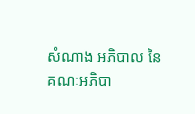សំណាង អភិបាល នៃគណៈអភិបា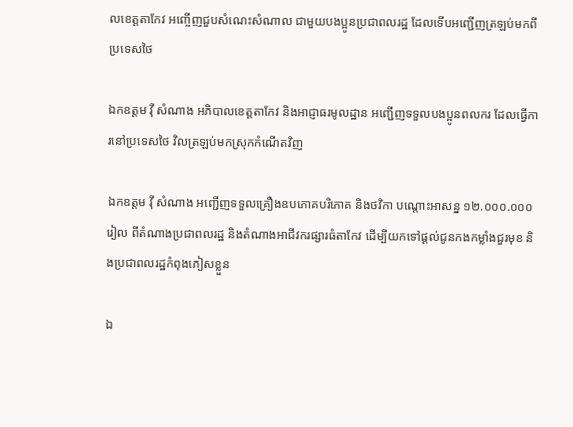លខេត្តតាកែវ អញ្ចើញជួបសំណេះសំណាល ជាមួយបងប្អូនប្រជាពលរដ្ឋ ដែលទើបអញ្ជើញត្រឡប់មកពីប្រទេសថៃ

ឯកឧត្តម វ៉ី សំណាង អភិបាលខេត្តតាកែវ និងអាជ្ញាធរមូលដ្ឋាន អញ្ជើញទទួលបងប្អូនពលករ ដែលធ្វើការនៅប្រទេសថៃ វិលត្រឡប់មកស្រុកកំណើតវិញ

ឯកឧត្តម វ៉ី សំណាង អញ្ជើញទទួលគ្រឿងឧបភោគបរិភោគ និងថវិកា បណ្ដោះអាសន្ន ១២.០០០.០០០រៀល ពីតំណាងប្រជាពលរដ្ឋ និងតំណាងអាជីវករផ្សារធំតាកែវ ដើម្បីយកទៅផ្ដល់ជូនកងកម្លាំងជួរមុខ និងប្រជាពលរដ្ឋកំពុងភៀសខ្លួន

ឯ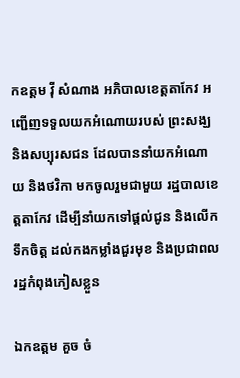កឧត្តម វ៉ី សំណាង អភិបាលខេត្តតាកែវ អញ្ជើញទទួលយកអំណោយរបស់ ព្រះសង្ឃ និងសប្បុរសជន ដែលបាននាំយកអំណោយ និងថវិកា មកចូលរួមជាមួយ រដ្ឋបាលខេត្តតាកែវ ដើម្បីនាំយកទៅផ្ដល់ជូន និងលើកទឹកចិត្ត ដល់កងកម្លាំងជួរមុខ និងប្រជាពលរដ្ឋកំពុងភៀសខ្លួន

ឯកឧត្ដម គួច ចំ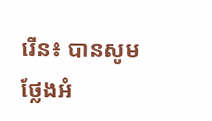រើន៖ បានសូមថ្លែងអំ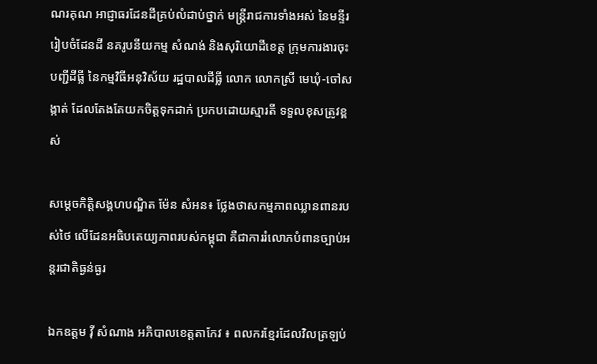ណរគុណ អាជ្ញាធរដែនដីគ្រប់លំដាប់ថ្នាក់ មន្ត្រីរាជការទាំងអស់ នៃមន្ទីររៀបចំដែនដី នគរូបនីយកម្ម សំណង់ និងសុរិយោដីខេត្ត ក្រុមការងារចុះបញ្ជីដីធ្លី នៃកម្មវិធីអនុវិស័យ រដ្ឋបាលដីធ្លី លោក លោកស្រី មេឃុំ-ចៅសង្កាត់ ដែលតែងតែយកចិត្តទុកដាក់ ប្រកបដោយស្មារតី ទទួលខុសត្រូវខ្ពស់

សម្តេចកិត្តិសង្គហបណ្ឌិត ម៉ែន សំអន៖ ថ្លែងថាសកម្មភាពឈ្លានពានរបស់ថៃ លើដែនអធិបតេយ្យភាពរបស់កម្ពុជា គឺជាការរំលោភបំពានច្បាប់អន្តរជាតិធ្ងន់ធ្ងរ

ឯកឧត្តម វ៉ី សំណាង អភិបាលខេត្តតាកែវ ៖ ពលករខ្មែរដែលវិលត្រឡប់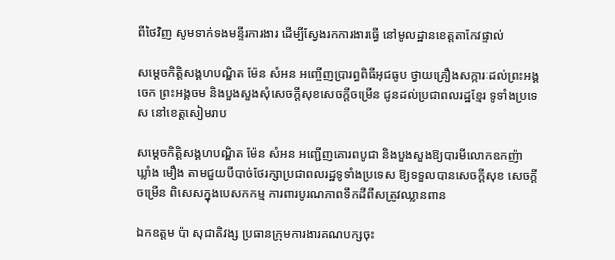ពីថៃវិញ សូមទាក់ទងមន្ទីរការងារ ដើម្បីស្វែងរកការងារធ្វើ នៅមូលដ្ឋានខេត្តតាកែវផ្ទាល់

សម្តេចកិត្តិសង្គហបណ្ឌិត ម៉ែន សំអន អញ្ចើញប្រារព្ធពិធីអុជធូប ថ្វាយគ្រឿងសក្ការៈដល់ព្រះអង្គចេក ព្រះអង្គចម និងបួងសួងសុំសេចក្ដីសុខសេចក្ដីចម្រើន ជូនដល់ប្រជាពលរដ្ឋខ្មែរ ទូទាំងប្រទេស នៅខេត្តសៀមរាប

សម្តេចកិត្តិសង្គហបណ្ឌិត ម៉ែន សំអន អញ្ជើញគោរពបូជា និងបួងសួងឱ្យបារមីលោកឧកញ៉ា ឃ្លាំង មឿង តាមជួយបីបាច់ថែរក្សាប្រជាពលរដ្ឋទូទាំងប្រទេស ឱ្យទទួលបានសេចក្តីសុខ សេចក្តីចម្រើន ពិសេសក្នុងបេសកកម្ម ការពារបូរណភាពទឹកដីពីសត្រូវឈ្លានពាន

ឯកឧត្តម ប៉ា សុជាតិវង្ស ប្រធានក្រុមការងារគណបក្សចុះ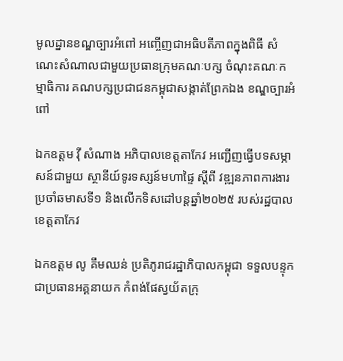មូលដ្នានខណ្ឌច្បារអំពៅ អញ្ចើញជាអធិបតីភាពក្នុងពិធី សំណេះសំណាលជាមួយប្រធានក្រុមគណៈបក្ស ចំណុះគណៈកម្មាធិការ គណបក្សប្រជាជនកម្ពុជាសង្កាត់ព្រែកឯង ខណ្ឌច្បារអំពៅ

ឯកឧត្តម វ៉ី សំណាង អភិបាលខេត្តតាកែវ អញ្ជើញធ្វើបទសម្ភាសន៍ជាមួយ ស្ថានីយ៍ទូរទស្សន៍មហាផ្ទៃ ស្ដីពី វឌ្ឍនភាពការងារ ប្រចាំឆមាសទី១ និងលើកទិសដៅបន្ដឆ្នាំ២០២៥ របស់រដ្ឋបាលខេត្តតាកែវ

ឯកឧត្តម លូ គឹមឈន់ ប្រតិភូរាជរដ្ឋាភិបាលកម្ពុជា ទទួលបន្ទុកជាប្រធានអគ្គនាយក កំពង់ផែស្វយ័តក្រុ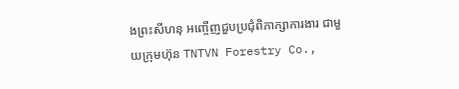ងព្រះសីហនុ អញ្ចើញជួបប្រជុំពិភាក្សាការងារ ជាមួយក្រុមហ៊ុន TNTVN Forestry Co.,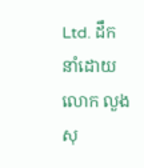Ltd. ដឹកនាំដោយ លោក លួង សុ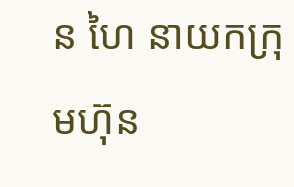ន ហៃ នាយកក្រុមហ៊ុន